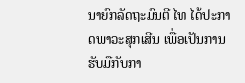ນາຍົກລັດຖະມົນຕີ ໄທ ໄດ້ປະກາດພາວະສຸກເສີນ ເພື່ອເປັນການຮັບມືກັບກາ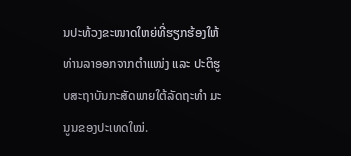ນປະທ້ວງຂະໜາດໃຫຍ່ທີ່ຮຽກຮ້ອງໃຫ້ທ່ານລາອອກຈາກຕຳແໜ່ງ ແລະ ປະຕິຮູບສະຖາບັນກະສັດພາຍໃຕ້ລັດຖະທຳ ມະນູນຂອງປະເທດໃໝ່.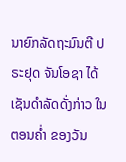ນາຍົກລັດຖະມົນຕີ ປຣະຢຸດ ຈັນໂອຊາ ໄດ້ເຊັນດຳລັດດັ່ງກ່າວ ໃນຕອນຄໍ່າ ຂອງວັນ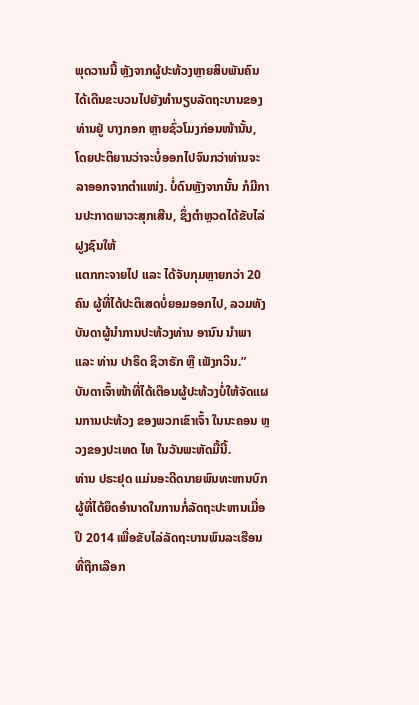ພຸດວານນີ້ ຫຼັງຈາກຜູ້ປະທ້ວງຫຼາຍສິບພັນຄົນໄດ້ເດີນຂະບວນໄປຍັງທຳນຽບລັດຖະບານຂອງທ່ານຢູ່ ບາງກອກ ຫຼາຍຊົ່ວໂມງກ່ອນໜ້ານັ້ນ, ໂດຍປະຕິຍານວ່າຈະບໍ່ອອກໄປຈົນກວ່າທ່ານຈະລາອອກຈາກຕຳແໜ່ງ. ບໍ່ດົນຫຼັງຈາກນັ້ນ ກໍມີການປະກາດພາວະສຸກເສີນ, ຊຶ່ງຕຳຫຼວດໄດ້ຂັບໄລ່ຝູງຊົນໃຫ້
ແຕກກະຈາຍໄປ ແລະ ໄດ້ຈັບກຸມຫຼາຍກວ່າ 20 ຄົນ ຜູ້ທີ່ໄດ້ປະຕິເສດບໍ່ຍອມອອກໄປ, ລວມທັງບັນດາຜູ້ນຳການປະທ້ວງທ່ານ ອານົນ ນຳພາ ແລະ ທ່ານ ປາຣິດ ຊິວາຣັກ ຫຼື ເພັງກວິນ.”
ບັນດາເຈົ້າໜ້າທີ່ໄດ້ເຕືອນຜູ້ປະທ້ວງບໍ່ໃຫ້ຈັດແຜນການປະທ້ວງ ຂອງພວກເຂົາເຈົ້າ ໃນນະຄອນ ຫຼວງຂອງປະເທດ ໄທ ໃນວັນພະຫັດມື້ນີ້.
ທ່ານ ປຣະຢຸດ ແມ່ນອະດີດນາຍພົນທະຫານບົກ ຜູ້ທີ່ໄດ້ຍຶດອຳນາດໃນການກໍ່ລັດຖະປະຫານເມື່ອປິ 2014 ເພື່ອຂັບໄລ່ລັດຖະບານພົນລະເຮືອນທີ່ຖືກເລືອກ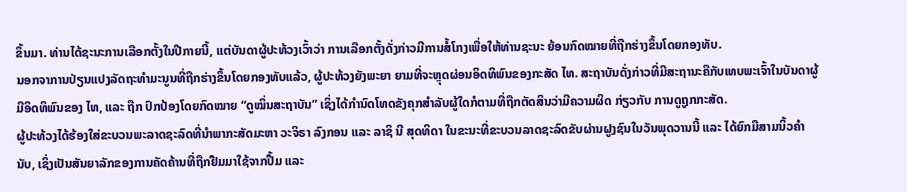ຂຶ້ນມາ. ທ່ານໄດ້ຊະນະການເລືອກຕັ້ງໃນປີກາຍນີ້, ແຕ່ບັນດາຜູ້ປະທ້ວງເວົ້າວ່າ ການເລືອກຕັ້ງດັ່ງກ່າວມີການສໍ້ໂກງເພື່ອໃຫ້ທ່ານຊະນະ ຍ້ອນກົດໝາຍທີ່ຖືກຮ່າງຂຶ້ນໂດຍກອງທັບ.
ນອກຈາການປ່ຽນແປງລັດຖະທຳມະນູນທີ່ຖືກຮ່າງຂຶ້ນໂດຍກອງທັບແລ້ວ, ຜູ້ປະທ້ວງຍັງພະຍາ ຍາມທີ່ຈະຫຼຸດຜ່ອນອິດທິພົນຂອງກະສັດ ໄທ. ສະຖາບັນດັ່ງກ່າວທີ່ມີສະຖານະຄືກັບເທບພະເຈົ້າໃນບັນດາຜູ້ມີອິດທິພົນຂອງ ໄທ, ແລະ ຖືກ ປົກປ້ອງໂດຍກົດໝາຍ “ດູໝິ່ນສະຖາບັນ” ເຊິ່ງໄດ້ກຳນົດໂທດຂັງຄຸກສຳລັບຜູ້ໃດກໍຕາມທີ່ຖືກຕັດສິນວ່າມີຄວາມຜິດ ກ່ຽວກັບ ການດູຖູກກະສັດ.
ຜູ້ປະທ້ວງໄດ້ຮ້ອງໃສ່ຂະບວນພະລາດຊະລົດທີ່ນຳພາກະສັດມະຫາ ວະຈິຣາ ລົງກອນ ແລະ ລາຊິ ນີ ສຸດທິດາ ໃນຂະນະທີ່ຂະບວນລາດຊະລົດຂັບຜ່ານຝູງຊົນໃນວັນພຸດວານນີ້ ແລະ ໄດ້ຍົກມືສາມນິ້ວຄຳນັບ, ເຊິ່ງເປັນສັນຍາລັກຂອງການຄັດຄ້ານທີ່ຖືກຢືມມາໃຊ້ຈາກປື້ມ ແລະ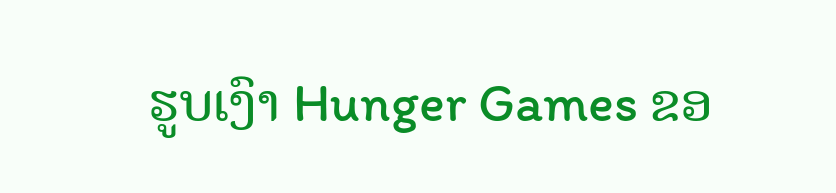ຮູບເງົາ Hunger Games ຂອ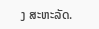ງ ສະຫະລັດ.